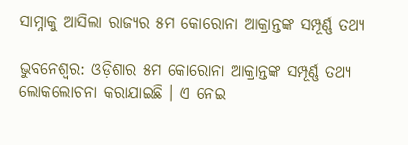ସାମ୍ନାକୁ ଆସିଲା ରାଜ୍ୟର ୫ମ କୋରୋନା ଆକ୍ରାନ୍ତଙ୍କ ସମ୍ପୂର୍ଣ୍ଣ ତଥ୍ୟ

ଭୁବନେଶ୍ୱର: ଓଡ଼ିଶାର ୫ମ କୋରୋନା ଆକ୍ରାନ୍ତଙ୍କ ସମ୍ପୂର୍ଣ୍ଣ ତଥ୍ୟ ଲୋକଲୋଚନା କରାଯାଇଛି । ଏ ନେଇ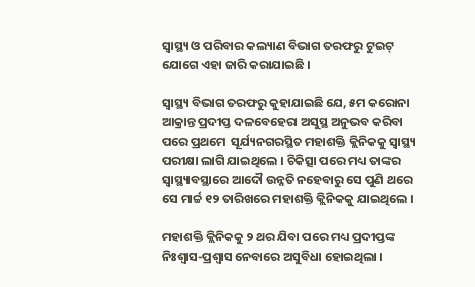ସ୍ୱାସ୍ଥ୍ୟ ଓ ପରିବାର କଲ୍ୟାଣ ବିଭାଗ ତରଫରୁ ଟୁଇଟ୍ ଯୋଗେ ଏହା ଜାରି କରାଯାଇଛି ।

ସ୍ୱାସ୍ଥ୍ୟ ବିଭାଗ ତରଫରୁ କୁହାଯାଇଛି ଯେ, ୫ମ କରୋନା ଆକ୍ରାନ୍ତ ପ୍ରଦୀପ୍ତ ଦଳବେହେରା ଅସୁସ୍ଥ ଅନୁଭବ କରିବା ପରେ ପ୍ରଥମେ  ସୂର୍ଯ୍ୟନଗରସ୍ଥିତ ମହାଶକ୍ତି କ୍ଲିନିକକୁ ସ୍ୱାସ୍ଥ୍ୟ ପରୀକ୍ଷା ଲାଗି ଯାଇଥିଲେ । ଚିକିତ୍ସା ପରେ ମଧ୍ୟ ତାଙ୍କର ସ୍ୱାସ୍ଥ୍ୟାବସ୍ଥାରେ ଆଦୌ ଉନ୍ନତି ନହେବାରୁ ସେ ପୁଣି ଥରେ ସେ ମାର୍ଚ୍ଚ ୧୨ ତାରିଖରେ ମହାଶକ୍ତି କ୍ଲିନିକକୁ ଯାଇଥିଲେ ।

ମହାଶକ୍ତି କ୍ଲିନିକକୁ ୨ ଥର ଯିବା ପରେ ମଧ୍ୟ ପ୍ରଦୀପ୍ତଙ୍କ ନିଃଶ୍ୱାସ-ପ୍ରଶ୍ୱାସ ନେବାରେ ଅସୁବିଧା ହୋଇଥିଲା ।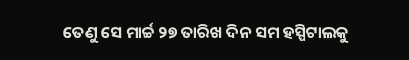ତେଣୁ ସେ ମାର୍ଚ୍ଚ ୨୭ ତାରିଖ ଦିନ ସମ ହସ୍ପିଟାଲକୁ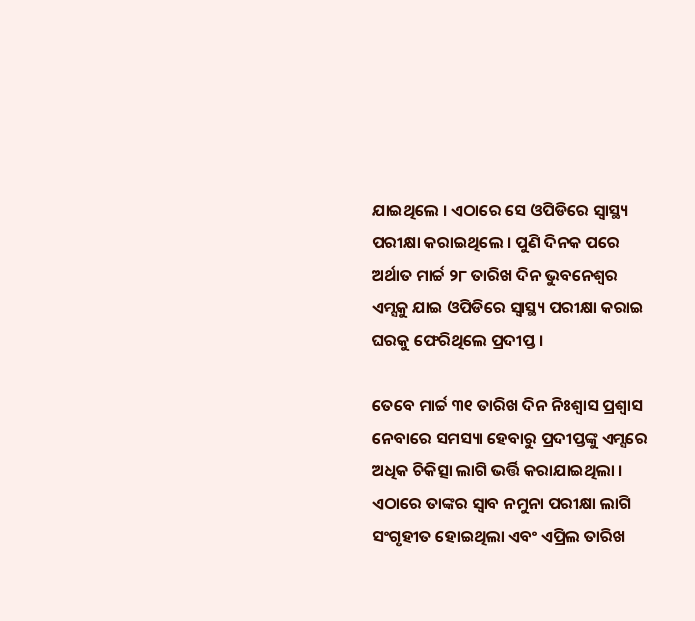ଯାଇଥିଲେ । ଏଠାରେ ସେ ଓପିଡିରେ ସ୍ୱାସ୍ଥ୍ୟ ପରୀକ୍ଷା କରାଇଥିଲେ । ପୁଣି ଦିନକ ପରେ ଅର୍ଥାତ ମାର୍ଚ୍ଚ ୨୮ ତାରିଖ ଦିନ ଭୁବନେଶ୍ୱର ଏମ୍ସକୁ ଯାଇ ଓପିଡିରେ ସ୍ୱାସ୍ଥ୍ୟ ପରୀକ୍ଷା କରାଇ ଘରକୁ ଫେରିଥିଲେ ପ୍ରଦୀପ୍ତ ।

ତେବେ ମାର୍ଚ୍ଚ ୩୧ ତାରିଖ ଦିନ ନିଃଶ୍ୱାସ ପ୍ରଶ୍ୱାସ ନେବାରେ ସମସ୍ୟା ହେବାରୁ ପ୍ରଦୀପ୍ତଙ୍କୁ ଏମ୍ସରେ ଅଧିକ ଚିକିତ୍ସା ଲାଗି ଭର୍ତ୍ତି କରାଯାଇଥିଲା ।  ଏଠାରେ ତାଙ୍କର ସ୍ୱାବ ନମୁନା ପରୀକ୍ଷା ଲାଗି ସଂଗୃହୀତ ହୋଇଥିଲା ଏବଂ ଏପ୍ରିଲ ତାରିଖ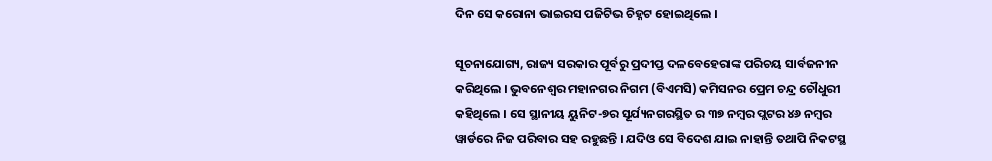ଦିନ ସେ କରୋନା ଭାଇରସ ପଜିଟିଭ ଚିହ୍ନଟ ହୋଇଥିଲେ ।

ସୂଚନାଯୋଗ୍ୟ, ରାଜ୍ୟ ସରକାର ପୂର୍ବରୁ ପ୍ରଦୀପ୍ତ ଦଳବେହେରାଙ୍କ ପରିଚୟ ସାର୍ବଜନୀନ କରିଥିଲେ । ଭୁବନେଶ୍ୱର ମହାନଗର ନିଗମ (ବିଏମସି) କମିସନର ପ୍ରେମ ଚନ୍ଦ୍ର ଚୌଧୁରୀ କହିଥିଲେ । ସେ ସ୍ଥାନୀୟ ୟୁନିଟ-୭ର ସୂର୍ଯ୍ୟନଗରସ୍ଥିତ ର ୩୭ ନମ୍ବର ପ୍ଲଟର ୪୬ ନମ୍ବର ୱାର୍ଡରେ ନିଜ ପରିବାର ସହ ରହୁଛନ୍ତି । ଯଦିଓ ସେ ବିଦେଶ ଯାଇ ନାହାନ୍ତି ତଥାପି ନିକଟସ୍ଥ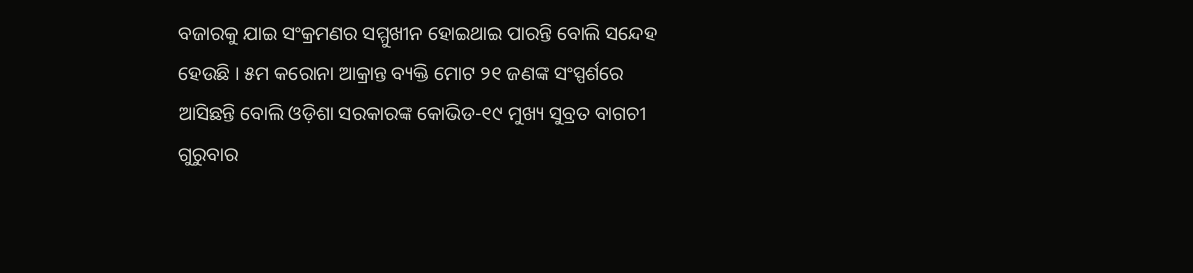ବଜାରକୁ ଯାଇ ସଂକ୍ରମଣର ସମ୍ମୁଖୀନ ହୋଇଥାଇ ପାରନ୍ତି ବୋଲି ସନ୍ଦେହ ହେଉଛି । ୫ମ କରୋନା ଆକ୍ରାନ୍ତ ବ୍ୟକ୍ତି ମୋଟ ୨୧ ଜଣଙ୍କ ସଂସ୍ପର୍ଶରେ ଆସିଛନ୍ତି ବୋଲି ଓଡ଼ିଶା ସରକାରଙ୍କ କୋଭିଡ-୧୯ ମୁଖ୍ୟ ସୁବ୍ରତ ବାଗଚୀ ଗୁରୁବାର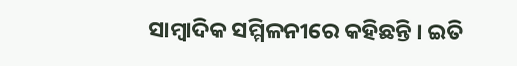ସାମ୍ବାଦିକ ସମ୍ମିଳନୀରେ କହିଛନ୍ତି । ଇତି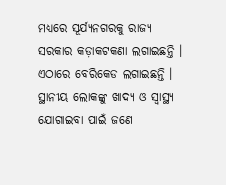ମଧ୍ୟରେ ସୂର୍ଯ୍ୟନଗରକୁ ରାଜ୍ୟ ସରକାର କଡ଼ାକଟକଣା ଲଗାଇଛନ୍ତି । ଏଠାରେ ବେରିକେଡ ଲଗାଇଛନ୍ତି । ସ୍ଥାନୀୟ ଲୋକଙ୍କୁ ଖାଦ୍ୟ ଓ ସ୍ୱାସ୍ଥ୍ୟ ଯୋଗାଇବା ପାଇଁ ଜଣେ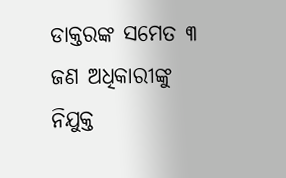ଡାକ୍ତରଙ୍କ ସମେତ ୩ ଜଣ ଅଧିକାରୀଙ୍କୁ ନିଯୁକ୍ତ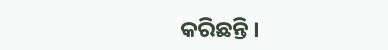କରିଛନ୍ତି ।